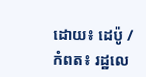ដោយ៖ ដេប៉ូ / កំពត៖ រដ្ឋលេ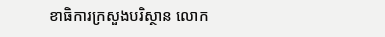ខាធិការក្រសួងបរិស្ថាន លោក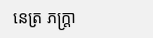នេត្រ ភក្ត្រា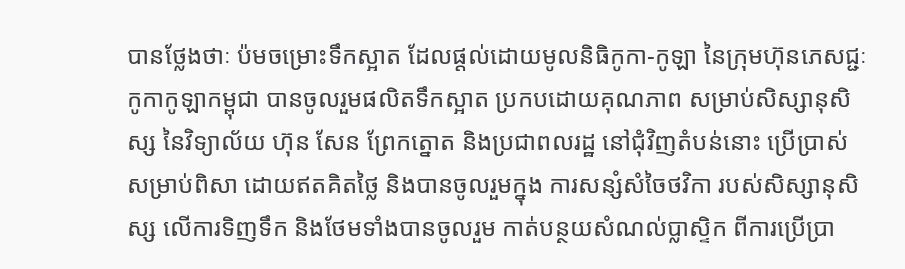បានថ្លែងថាៈ ប៉មចម្រោះទឹកស្អាត ដែលផ្តល់ដោយមូលនិធិកូកា-កូឡា នៃក្រុមហ៊ុនភេសជ្ជៈកូកាកូឡាកម្ពុជា បានចូលរួមផលិតទឹកស្អាត ប្រកបដោយគុណភាព សម្រាប់សិស្សានុសិស្ស នៃវិទ្យាល័យ ហ៊ុន សែន ព្រែកត្នោត និងប្រជាពលរដ្ឋ នៅជុំវិញតំបន់នោះ ប្រើប្រាស់ សម្រាប់ពិសា ដោយឥតគិតថ្លៃ និងបានចូលរួមក្នុង ការសន្សំសំចៃថវិកា របស់សិស្សានុសិស្ស លើការទិញទឹក និងថែមទាំងបានចូលរួម កាត់បន្ថយសំណល់ប្លាស្ទិក ពីការប្រើប្រា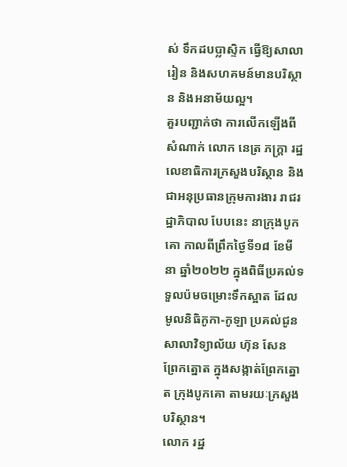ស់ ទឹកដបប្លាស្ទិក ធ្វើឱ្យសាលារៀន និងសហគមន៍មានបរិស្ថាន និងអនាម័យល្អ។
គួរបញ្ជាក់ថា ការលើកឡើងពីសំណាក់ លោក នេត្រ ភក្ត្រា រដ្ឋលេខាធិការក្រសួងបរិស្ថាន និងជាអនុប្រធានក្រុមការងារ រាជរដ្ឋាភិបាល បែបនេះ នាក្រុងបូកគោ កាលពីព្រឹកថ្ងៃទី១៨ ខែមីនា ឆ្នាំ២០២២ ក្នុងពិធីប្រគល់ទទួលប៉មចម្រោះទឹកស្អាត ដែលមូលនិធិកូកា-កូឡា ប្រគល់ជូនសាលាវិទ្យាល័យ ហ៊ុន សែន ព្រែកត្នោត ក្នុងសង្កាត់ព្រែកត្នោត ក្រុងបូកគោ តាមរយៈក្រសួងបរិស្ថាន។
លោក រដ្ឋ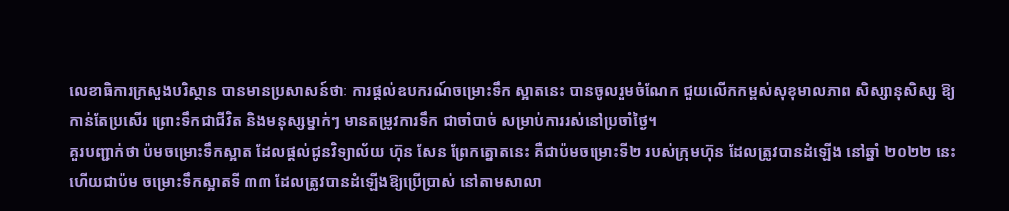លេខាធិការក្រសួងបរិស្ថាន បានមានប្រសាសន៍ថាៈ ការផ្តល់ឧបករណ៍ចម្រោះទឹក ស្អាតនេះ បានចូលរួមចំណែក ជួយលើកកម្ពស់សុខុមាលភាព សិស្សានុសិស្ស ឱ្យកាន់តែប្រសើរ ព្រោះទឹកជាជីវិត និងមនុស្សម្នាក់ៗ មានតម្រូវការទឹក ជាចាំបាច់ សម្រាប់ការរស់នៅប្រចាំថ្ងៃ។
គួរបញ្ជាក់ថា ប៉មចម្រោះទឹកស្អាត ដែលផ្តល់ជូនវិទ្យាល័យ ហ៊ុន សែន ព្រែកត្នោតនេះ គឺជាប៉មចម្រោះទី២ របស់ក្រុមហ៊ុន ដែលត្រូវបានដំឡើង នៅឆ្នាំ ២០២២ នេះ ហើយជាប៉ម ចម្រោះទឹកស្អាតទី ៣៣ ដែលត្រូវបានដំឡើងឱ្យប្រើប្រាស់ នៅតាមសាលា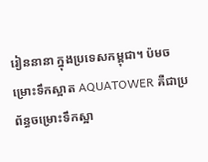រៀននានា ក្នុងប្រទេសកម្ពុជា។ ប៉មចម្រោះទឹកស្អាត AQUATOWER គឺជាប្រព័ន្ធចម្រោះទឹកស្អា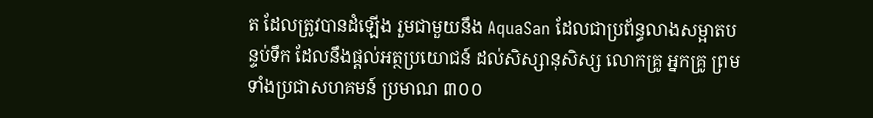ត ដែលត្រូវបានដំឡើង រួមជាមួយនឹង AquaSan ដែលជាប្រព័ន្ធលាងសម្អាតបន្ទប់ទឹក ដែលនឹងផ្តល់អត្ថប្រយោជន៍ ដល់សិស្សានុសិស្ស លោកគ្រូ អ្នកគ្រូ ព្រមទាំងប្រជាសហគមន៍ ប្រមាណ ៣០០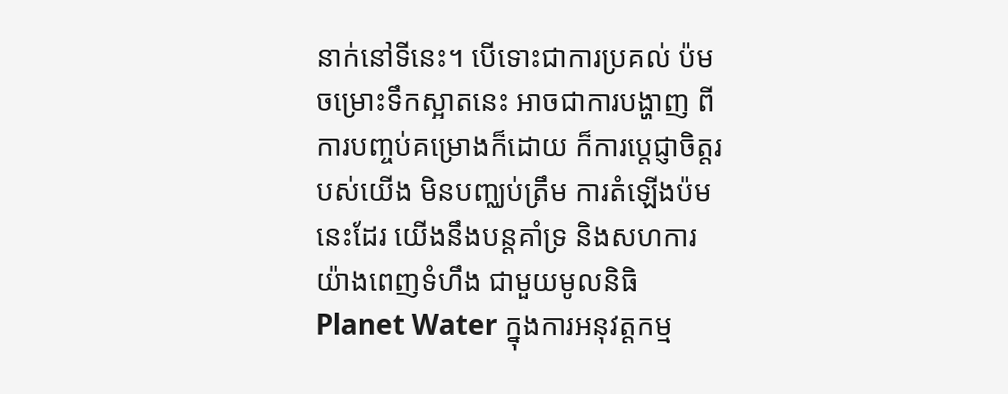នាក់នៅទីនេះ។ បើទោះជាការប្រគល់ ប៉មចម្រោះទឹកស្អាតនេះ អាចជាការបង្ហាញ ពីការបញ្ចប់គម្រោងក៏ដោយ ក៏ការប្តេជ្ញាចិត្តរបស់យើង មិនបញ្ឈប់ត្រឹម ការតំឡើងប៉មនេះដែរ យើងនឹងបន្តគាំទ្រ និងសហការ យ៉ាងពេញទំហឹង ជាមួយមូលនិធិ Planet Water ក្នុងការអនុវត្តកម្ម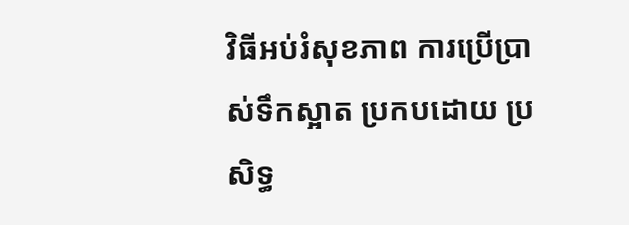វិធីអប់រំសុខភាព ការប្រើប្រាស់ទឹកស្អាត ប្រកបដោយ ប្រសិទ្ធ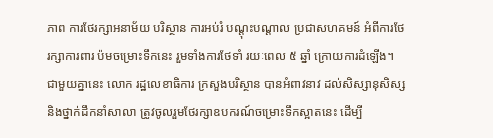ភាព ការថែរក្សាអនាម័យ បរិស្ថាន ការអប់រំ បណ្តុះបណ្តាល ប្រជាសហគមន៍ អំពីការថែរក្សាការពារ ប៉មចម្រោះទឹកនេះ រួមទាំងការថែទាំ រយៈពេល ៥ ឆ្នាំ ក្រោយការដំឡើង។
ជាមួយគ្នានេះ លោក រដ្ឋលេខាធិការ ក្រសួងបរិស្ថាន បានអំពាវនាវ ដល់សិស្សានុសិស្ស និងថ្នាក់ដឹកនាំសាលា ត្រូវចូលរួមថែរក្សាឧបករណ៍ចម្រោះទឹកស្អាតនេះ ដើម្បី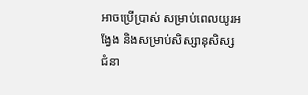អាចប្រើប្រាស់ សម្រាប់ពេលយូរអង្វែង និងសម្រាប់សិស្សានុសិស្ស ជំនា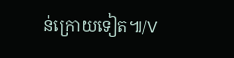ន់ក្រោយទៀត៕/V